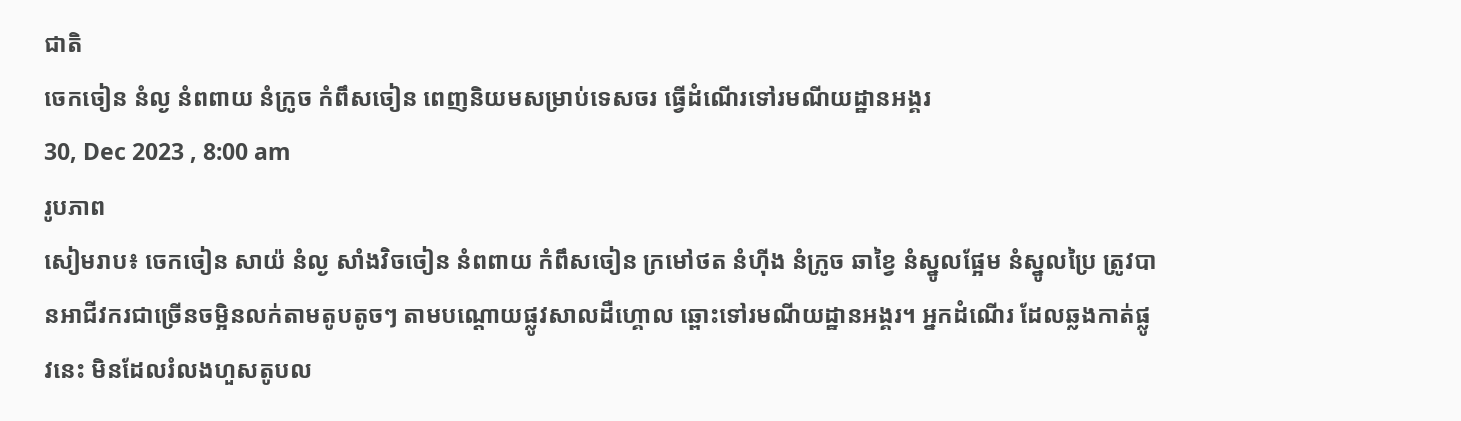ជាតិ
ចេកចៀន នំល្ង នំពពាយ នំក្រូច កំពឹសចៀន ពេញនិយមសម្រាប់ទេសចរ ធ្វើដំណើរទៅរមណីយដ្ឋានអង្គរ
30, Dec 2023 , 8:00 am
រូបភាព
សៀមរាប៖ ចេកចៀន សាយ៉ នំល្ង សាំងវិចចៀន នំពពាយ កំពឹសចៀន ក្រមៅថត នំហ៊ីង នំក្រូច ឆាខ្វៃ នំស្នូលផ្អែម នំស្នូលប្រៃ ត្រូវបានអាជីវករជាច្រើនចម្អិនលក់តាមតូបតូចៗ តាមបណ្តោយផ្លូវសាលដឺហ្គោល ឆ្ពោះទៅរមណីយដ្ឋានអង្គរ។ អ្នកដំណើរ ដែលឆ្លងកាត់ផ្លូវនេះ មិនដែលរំលងហួសតូបល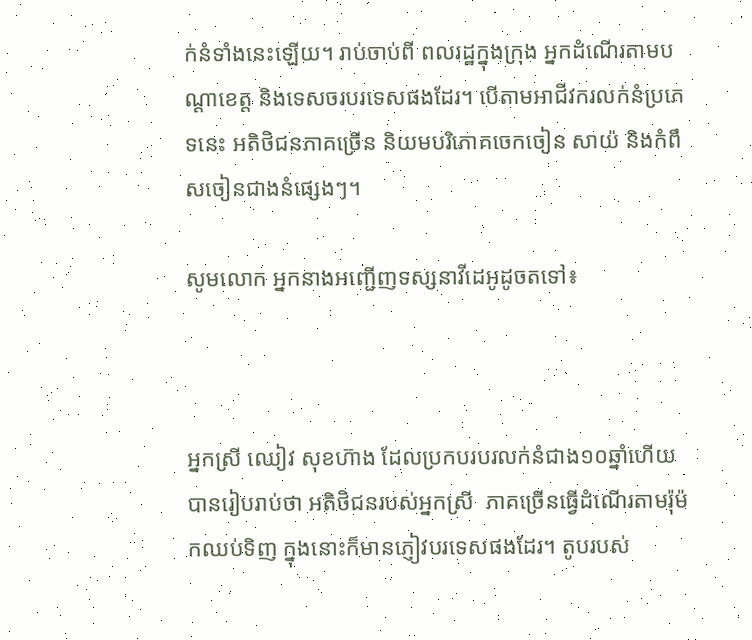ក់នំទាំងនេះឡើយ។ រាប់ចាប់ពី ពលរដ្ឋក្នុងក្រុង អ្នកដំណើរតាមបណ្តាខេត្ត និងទេសចរបរទេសផងដែរ។ បើតាមអាជីវករលក់នំប្រភេទនេះ អតិថិជនភាគច្រើន និយមបរិភោគចេកចៀន សាយ៉ និងកំពឹសចៀនជាងនំផ្សេងៗ។

សូមលោក អ្នកនាងអញ្ជើញទស្សនាវីដេអូដូចតទៅ៖



អ្នកស្រី ឈៀវ សុខហ៊ាង ដែលប្រកបរបរលក់នំជាង១០ឆ្នាំហើយ បានរៀបរាប់ថា អតិថិជនរបស់អ្នកស្រី  ភាគច្រើនធ្វើដំណើរតាមរ៉ុម៉កឈប់ទិញ ក្នុងនោះក៏មានភ្ញៀវបរទេសផងដែរ។ តូបរបស់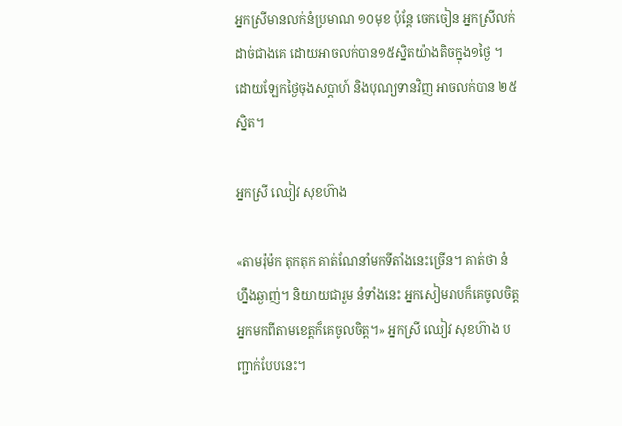អ្នកស្រីមានលក់នំប្រមាណ ១០មុខ ប៉ុន្តែ ចេកចៀន អ្នកស្រីលក់ដាច់ជាងគេ ដោយអាចលក់បាន១៥ស្និតយ៉ាងតិចក្នុង១ថ្ងៃ ។ ដោយឡែកថ្ងៃចុងសប្តាហ៍ និងបុណ្យទានវិញ អាចលក់បាន ២៥ស្និត។

អ្នកស្រី ឈៀវ សុខហ៊ាង

«តាមរ៉ុម៉ក តុកតុក គាត់ណែនាំមកទីតាំងនេះច្រើន។ គាត់ថា នំហ្នឹងឆ្ងាញ់។ និយាយជារួម នំទាំងនេះ អ្នកសៀមរាបក៏គេចូលចិត្ត អ្នកមកពីតាមខេត្តក៏គេចូលចិត្ត។» អ្នកស្រី ឈៀវ សុខហ៊ាង បញ្ជាក់បែបនេះ។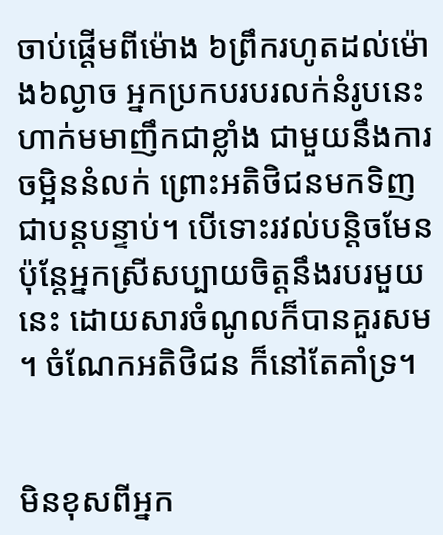ចាប់ផ្តើមពីម៉ោង ៦ព្រឹករហូតដល់ម៉ោង៦ល្ងាច អ្នកប្រកបរបរលក់នំរូបនេះ ហាក់មមាញឹកជាខ្លាំង ជាមួយនឹងការចម្អិននំលក់ ព្រោះអតិថិជនមកទិញជាបន្តបន្ទាប់។ បើទោះរវល់បន្តិចមែន ប៉ុន្តែអ្នកស្រីសប្បាយចិត្តនឹងរបរមួយនេះ ដោយសារចំណូលក៏បានគួរសម ។ ចំណែកអតិថិជន ក៏នៅតែគាំទ្រ។


មិនខុសពីអ្នក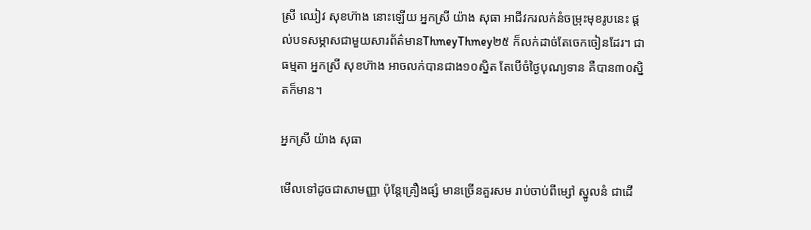ស្រី ឈៀវ សុខហ៊ាង នោះឡើយ អ្នកស្រី យ៉ាង សុធា អាជីវករលក់នំចម្រុះមុខរូបនេះ ផ្តល់បទសម្ភាសជាមួយសារព័ត៌មានThmeyThmey២៥ ក៏លក់ដាច់តែចេកចៀនដែរ។ ជាធម្មតា អ្នកស្រី សុខហ៊ាង អាចលក់បានជាង១០ស្និត តែបើចំថ្ងៃបុណ្យទាន គឺបាន៣០ស្និតក៏មាន។

អ្នកស្រី យ៉ាង សុធា

មើលទៅដូចជាសាមញ្ញា ប៉ុន្តែគ្រឿងផ្សំ មានច្រើនគួរសម រាប់ចាប់ពីម្សៅ ស្នូលនំ ជាដើ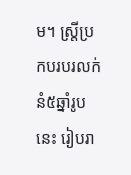ម។ ស្រ្តីប្រកបរបរលក់នំ៥ឆ្នាំរូបនេះ រៀបរា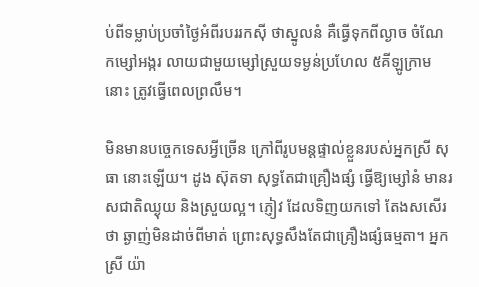ប់ពីទម្លាប់ប្រចាំថ្ងៃអំពីរបររកស៊ី ថាស្នូលនំ គឺធ្វើទុកពីល្ងាច ចំណែកម្សៅអង្ករ លាយជាមួយម្សៅស្រួយទម្ងន់ប្រហែល ៥គីឡូក្រាមនោះ ត្រូវធ្វើពេលព្រលឹម។

មិនមានបច្ចេកទេសអ្វីច្រើន ក្រៅពីរូបមន្តផ្ទាល់ខ្លួនរបស់អ្នកស្រី សុធា នោះឡើយ។ ដូង ស៊ុតទា សុទ្ធតែជាគ្រឿងផ្សំ ធ្វើឱ្យម្សៅនំ មានរសជាតិឈ្ងុយ និងស្រួយល្អ។ ភ្ញៀវ ដែលទិញយកទៅ តែងសសើរថា ឆ្ងាញ់មិនដាច់ពីមាត់ ព្រោះសុទ្ធសឹងតែជាគ្រឿងផ្សំធម្មតា។ អ្នកស្រី យ៉ា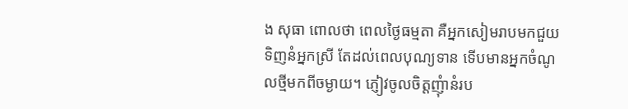ង សុធា ពោលថា ពេលថ្ងៃធម្មតា គឺអ្នកសៀមរាបមកជួយទិញនំអ្នកស្រី តែដល់ពេលបុណ្យទាន ទើបមានអ្នកចំណូលថ្មីមកពីចម្ងាយ។ ភ្ញៀវចូលចិត្តញុំានំរប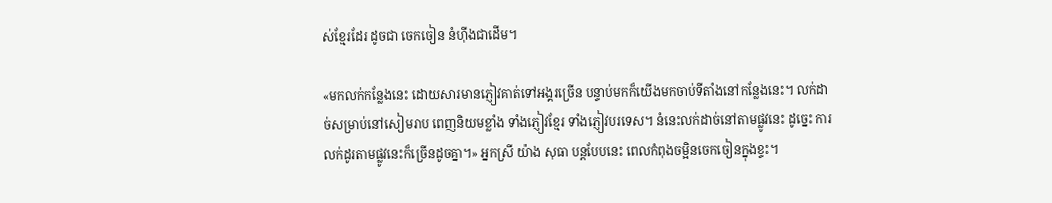ស់ខ្មែរដែរ ដូចជា ចេកចៀន នំហ៊ីងជាដើម។

«មកលក់កន្លែងនេះ ដោយសារមានភ្ញៀវគាត់ទៅអង្គរច្រើន បន្ទាប់មកក៏យើងមកចាប់ទីតាំងនៅកន្លែងនេះ។ លក់ដាច់សម្រាប់នៅសៀមរាប ពេញនិយមខ្លាំង ទាំងភ្ញៀវខ្មែរ ទាំងភ្ញៀវបរទេស។ នំនេះលក់ដាច់នៅតាមផ្លូវនេះ ដូច្នេះ ការលក់ដូរតាមផ្លូវនេះក៏ច្រើនដូចគ្នា។» អ្នកស្រី យ៉ាង សុធា បន្តបែបនេះ ពេលកំពុងចម្អិនចេកចៀនក្នុងខ្ទះ។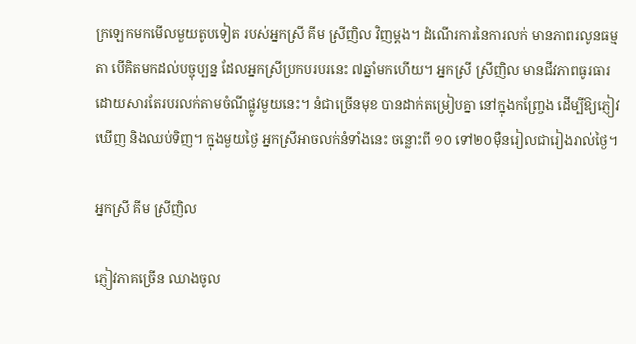ក្រឡេកមកមើលមួយតូបទៀត របស់អ្នកស្រី គីម ស្រីញិល វិញម្តង។ ដំណើរការនៃការលក់ មានភាពរលូនធម្មតា បើគិតមកដល់បច្ចុប្បន្ន ដែលអ្នកស្រីប្រកបរបរនេះ ៧ឆ្នាំមកហើយ។ អ្នកស្រី ស្រីញិល មានជីវភាពធូរធារ ដោយសារតែរបរលក់តាមចំណីផ្លូវមួយនេះ។ នំជាច្រើនមុខ បានដាក់តម្រៀបគ្នា នៅក្នុងកញ្ច្រែង ដើម្បីឱ្យភ្ញៀវឃើញ និងឈប់ទិញ។ ក្នុងមួយថ្ងៃ អ្នកស្រីអាចលក់នំទាំងនេះ ចន្លោះពី ១០ ទៅ២០ម៉ឺនរៀលជារៀងរាល់ថ្ងៃ។

អ្នកស្រី គីម ស្រីញិល

ភ្ញៀវភាគច្រើន ឈាងចូល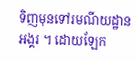ទិញមុនទៅរមណីយដ្ឋានអង្គរ ។ ដោយឡែក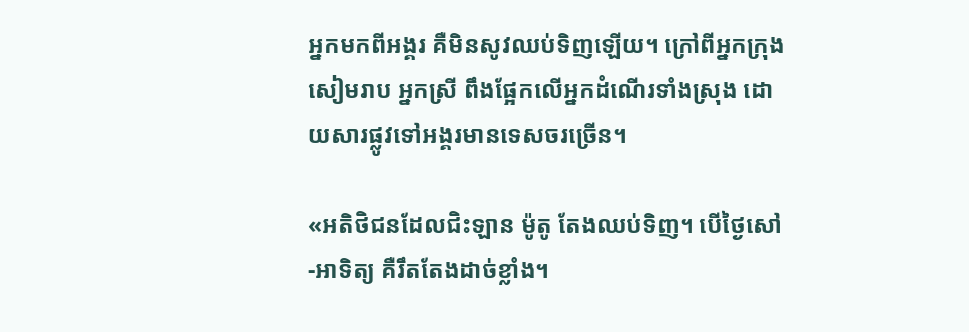អ្នកមកពីអង្គរ គឺមិនសូវឈប់ទិញឡើយ។ ក្រៅពីអ្នកក្រុងសៀមរាប អ្នកស្រី ពឹងផ្អែកលើអ្នកដំណើរទាំងស្រុង ដោយសារផ្លូវទៅអង្គរមានទេសចរច្រើន។

«អតិថិជនដែលជិះឡាន ម៉ូតូ តែងឈប់ទិញ។ បើថ្ងៃសៅ-អាទិត្យ គឺរឹតតែងដាច់ខ្លាំង។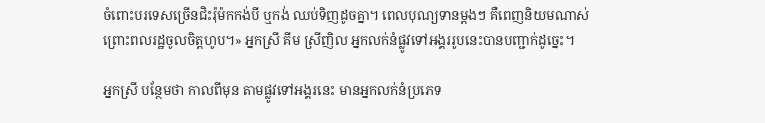ចំពោះបរទេសច្រើនជិះរ៉ុម៉កកង់បី ឬកង់ ឈប់ទិញដូចគ្នា។ ពេលបុណ្យទានម្តងៗ គឺពេញនិយមណាស់ ព្រោះពលរដ្ឋចូលចិត្តហូប។» អ្នកស្រី គីម ស្រីញិល អ្នកលក់នំផ្លូវទៅអង្គររូបនេះបានបញ្ជាក់ដូច្នេះ។

អ្នកស្រី បន្ថែមថា កាលពីមុន តាមផ្លូវទៅអង្គរនេះ មានអ្នកលក់នំប្រភេទ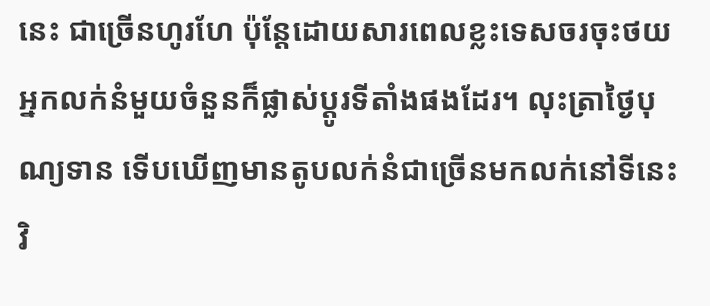នេះ ជាច្រើនហូរហែ ប៉ុន្តែដោយសារពេលខ្លះទេសចរចុះថយ អ្នកលក់នំមួយចំនួនក៏ផ្លាស់ប្តូរទីតាំងផងដែរ។ លុះត្រាថ្ងៃបុណ្យទាន ទើបឃើញមានតូបលក់នំជាច្រើនមកលក់នៅទីនេះវិ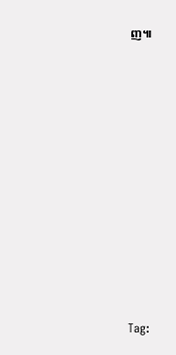ញ៕

















Tag: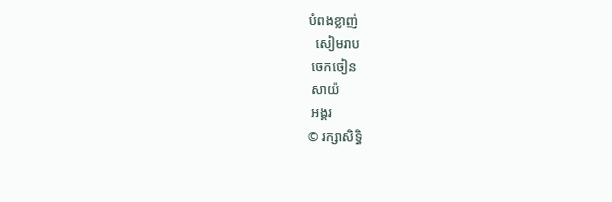បំពងខ្លាញ់
  សៀមរាប
 ចេកចៀន
 សាយ៉
 អង្គរ
© រក្សាសិទ្ធិ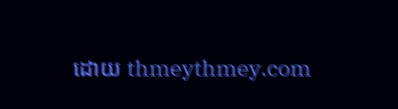ដោយ thmeythmey.com